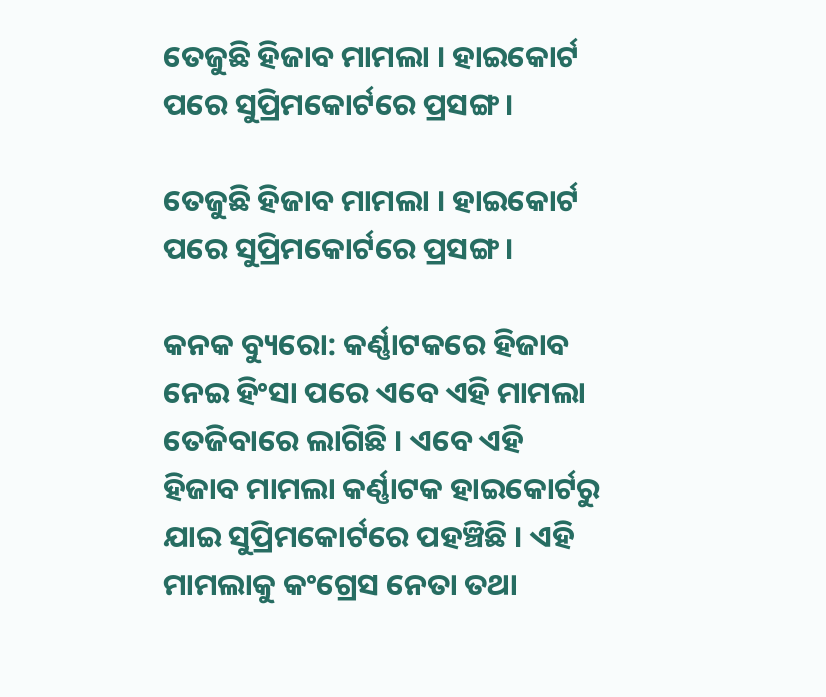ତେଜୁଛି ହିଜାବ ମାମଲା । ହାଇକୋର୍ଟ ପରେ ସୁପ୍ରିମକୋର୍ଟରେ ପ୍ରସଙ୍ଗ ।

ତେଜୁଛି ହିଜାବ ମାମଲା । ହାଇକୋର୍ଟ ପରେ ସୁପ୍ରିମକୋର୍ଟରେ ପ୍ରସଙ୍ଗ ।

କନକ ବ୍ୟୁରୋ: କର୍ଣ୍ଣାଟକରେ ହିଜାବ ନେଇ ହିଂସା ପରେ ଏବେ ଏହି ମାମଲା ତେଜିବାରେ ଲାଗିଛି । ଏବେ ଏହି ହିଜାବ ମାମଲା କର୍ଣ୍ଣାଟକ ହାଇକୋର୍ଟରୁ ଯାଇ ସୁପ୍ରିମକୋର୍ଟରେ ପହଞ୍ଚିଛି । ଏହି ମାମଲାକୁ କଂଗ୍ରେସ ନେତା ତଥା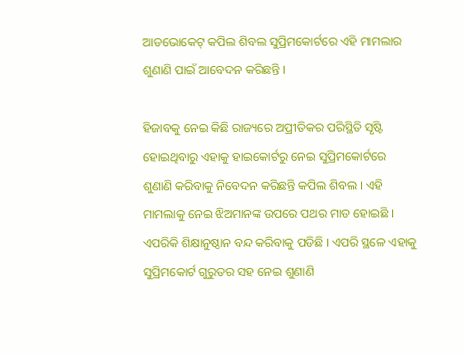ଆଡଭୋକେଟ୍ କପିଲ ଶିବଲ ସୁପ୍ରିମକୋର୍ଟରେ ଏହି ମାମଲାର ଶୁଣାଣି ପାଇଁ ଆବେଦନ କରିଛନ୍ତି ।

ହିଜାବକୁ ନେଇ କିଛି ରାଜ୍ୟରେ ଅପ୍ରୀତିକର ପରିସ୍ଥିତି ସୃଷ୍ଟି ହୋଇଥିବାରୁ ଏହାକୁ ହାଇକୋର୍ଟରୁ ନେଇ ସୁପ୍ରିମକୋର୍ଟରେ ଶୁଣାଣି କରିବାକୁ ନିବେଦନ କରିଛନ୍ତି କପିଲ ଶିବଲ । ଏହି ମାମଲାକୁ ନେଇ ଝିଅମାନଙ୍କ ଉପରେ ପଥର ମାଡ ହୋଇଛି । ଏପରିକି ଶିକ୍ଷାନୁଷ୍ଠାନ ବନ୍ଦ କରିବାକୁ ପଡିଛି । ଏପରି ସ୍ଥଳେ ଏହାକୁ ସୁପ୍ରିମକୋର୍ଟ ଗୁରୁତର ସହ ନେଇ ଶୁଣାଣି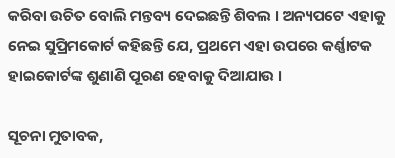କରିବା ଉଚିତ ବୋଲି ମନ୍ତବ୍ୟ ଦେଇଛନ୍ତି ଶିବଲ । ଅନ୍ୟପଟେ ଏହାକୁ ନେଇ ସୁପ୍ରିମକୋର୍ଟ କହିଛନ୍ତି ଯେ, ପ୍ରଥମେ ଏହା ଉପରେ କର୍ଣ୍ଣାଟକ ହାଇକୋର୍ଟଙ୍କ ଶୁଣାଣି ପୂରଣ ହେବାକୁ ଦିଆଯାଉ ।

ସୂଚନା ମୁତାବକ,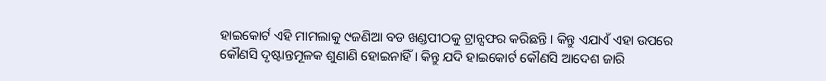ହାଇକୋର୍ଟ ଏହି ମାମଲାକୁ ୯ଜଣିଆ ବଡ ଖଣ୍ଡପୀଠକୁ ଟ୍ରାନ୍ସଫର କରିଛନ୍ତି । କିନ୍ତୁ ଏଯାଏଁ ଏହା ଉପରେ କୌଣସି ଦୃଷ୍ଟାନ୍ତମୂଳକ ଶୁଣାଣି ହୋଇନାହିଁ । କିନ୍ତୁ ଯଦି ହାଇକୋର୍ଟ କୌଣସି ଆଦେଶ ଜାରି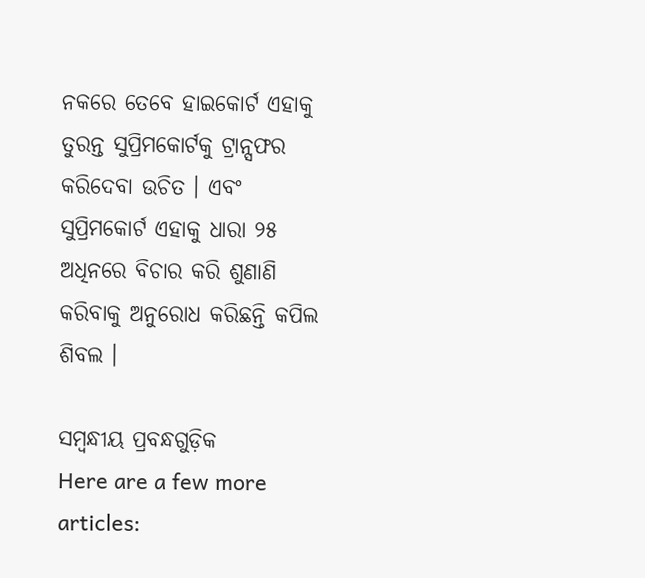ନକରେ ତେବେ ହାଇକୋର୍ଟ ଏହାକୁ ତୁରନ୍ତ ସୁପ୍ରିମକୋର୍ଟକୁ ଟ୍ରାନ୍ସଫର କରିଦେବା ଉଚିତ । ଏବଂ ସୁପ୍ରିମକୋର୍ଟ ଏହାକୁ ଧାରା ୨୫ ଅଧିନରେ ବିଚାର କରି ଶୁଣାଣି କରିବାକୁ ଅନୁରୋଧ କରିଛନ୍ତି କପିଲ ଶିବଲ ।

ସମ୍ବନ୍ଧୀୟ ପ୍ରବନ୍ଧଗୁଡ଼ିକ
Here are a few more articles: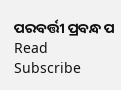ପରବର୍ତ୍ତୀ ପ୍ରବନ୍ଧ ପ Read
Subscribe